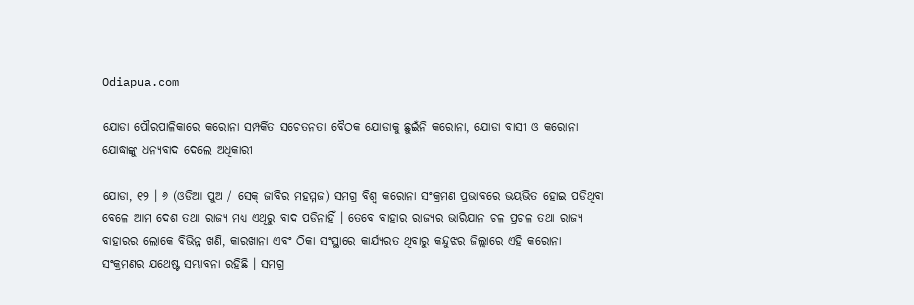Odiapua.com

ଯୋଡା ପୌରପାଳିକାରେ କରୋନା ସମ୍ପର୍କିତ ସଚେତନତା ବୈଠକ ଯୋଡାକୁ ଛୁଇଁନି କରୋନା, ଯୋଡା ବାସୀ ଓ କରୋନା ଯୋଦ୍ଧାଙ୍କୁ ଧନ୍ୟବାଦ ଦେଲେ ଅଧିକାରୀ

ଯୋଡା, ୧୨ । ୬ (ଓଡିଆ ପୁଅ / ସେକ୍ ଜାବିର ମହମ୍ମଜ) ସମଗ୍ର ବିଶ୍ୱ କରୋନା ସଂକ୍ରମଣ ପ୍ରଭାବରେ ଭୟଭିତ ହୋଇ ପଡିଥିବା ବେଳେ ଆମ ଦେଶ ତଥା ରାଜ୍ୟ ମଧ୍ୟ ଏଥିରୁ ବାଦ ପଡିନାହିଁ । ତେବେ ବାହାର ରାଜ୍ୟର ଭାରିଯାନ ଚଳ ପ୍ରଚଳ ତଥା ରାଜ୍ୟ ବାହାରର ଲୋକେ ବିଭିନ୍ନ ଖଣି, କାରଖାନା ଏବଂ ଠିକା ସଂସ୍ଥାରେ କାର୍ଯ୍ୟରତ ଥିବାରୁ କନ୍ଦୁଝର ଜିଲ୍ଲାରେ ଏହି କରୋନା ସଂକ୍ରମଣର ଯଥେଷ୍ଟ ସମ୍ଭାବନା ରହିଛି । ସମଗ୍ର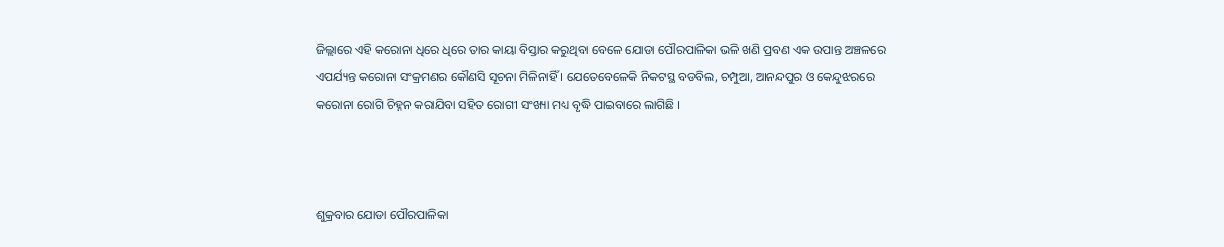ଜିଲ୍ଲାରେ ଏହି କରୋନା ଧିରେ ଧିରେ ତାର କାୟା ବିସ୍ତାର କରୁଥିବା ବେଳେ ଯୋଡା ପୌରପାଳିକା ଭଳି ଖଣି ପ୍ରବଣ ଏକ ଉପାନ୍ତ ଅଞ୍ଚଳରେ ଏପର୍ଯ୍ୟନ୍ତ କରୋନା ସଂକ୍ରମଣର କୌଣସି ସୂଚନା ମିଳିନାହିଁ । ଯେତେବେଳେକି ନିକଟସ୍ଥ ବଡବିଲ, ଚମ୍ପୁଆ, ଆନନ୍ଦପୁର ଓ କେନ୍ଦୁଝରରେ କରୋନା ରୋଗି ଚିହ୍ନନ କରାଯିବା ସହିତ ରୋଗୀ ସଂଖ୍ୟା ମଧ୍ୟ ବୃଦ୍ଧି ପାଇବାରେ ଲାଗିଛି ।



ଶୁକ୍ରବାର ଯୋଡା ପୌରପାଳିକା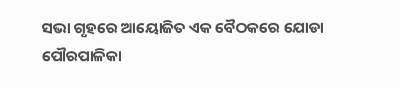ସଭା ଗୃହରେ ଆୟୋଜିତ ଏକ ବୈଠକରେ ଯୋଡା ପୌରପାଳିକା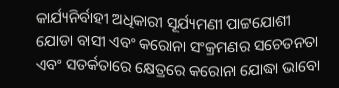କାର୍ଯ୍ୟନିର୍ବାହୀ ଅଧିକାରୀ ସୂର୍ଯ୍ୟମଣୀ ପାଟ୍ଟଯୋଶୀ ଯୋଡା ବାସୀ ଏବଂ କରୋନା ସଂକ୍ରମଣର ସଚେତନତା ଏବଂ ସତର୍କତାରେ କ୍ଷେତ୍ରରେ କରୋନା ଯୋଦ୍ଧା ଭାବୋ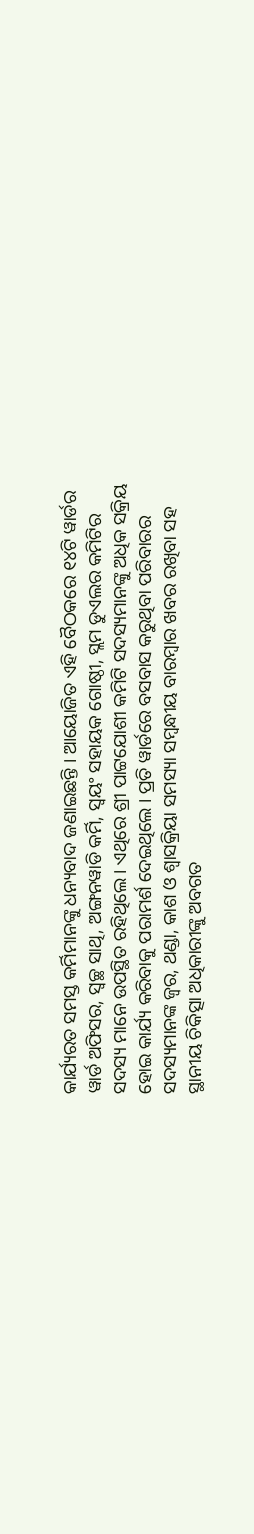କାର୍ଯ୍ୟରତ ସମସ୍ତ କର୍ମିମାନଙ୍କୁ ଧନ୍ୟବାଦ ଜଣାଇଛନ୍ତି । ଆୟୋଜିତ ଏହି ବୈଠକରେ ୧୪ଟି ୱାର୍ଡର ୱାର୍ଡ ଅଫିସର, ସ୍ୱଚ୍ଛ ସାଥି, ଅଙ୍ଗନୱାଡି କର୍ମି, ସ୍ୱୟଂ ସହାୟକ ଗୋଷ୍ଠୀ, ସ୍ଲମ ଡୁଏଲର କମିଟିର ସଦସ୍ୟ ମାନେ ଉପସ୍ଥିତ ରହିଥିଲେ । ଏଥିରେ ଶ୍ରୀ ପାଟ୍ଟଯୋଶୀ କମିଟି ସଦସ୍ୟମାନଙ୍କୁ ଅଧିକ ସକ୍ରିୟ ହୋଇ କାର୍ଯ୍ୟ କରିବାକୁ ପରାମର୍ଶ ଦେଇଥିଲେ । ପ୍ରତି ୱାର୍ଡରେ ବସବାସ କରୁଥିବା ପରିବାରର ସଦସ୍ୟମାନଙ୍କ ଜ୍ୱର, ଥଣ୍ଡା, କାଶ ଓ ଶ୍ୱାସକ୍ରିୟା ସମସ୍ୟା ସମ୍ବନ୍ଧୀୟ ବାରମ୍ବାର ଖବର ରଖିବା ସହ ସ୍ଥାନୀୟ ଚିକିତ୍ସା ଅଧିକାରୀଙ୍କୁ ଅବଗତ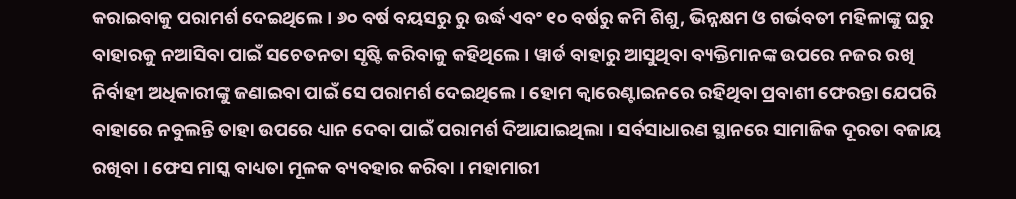କରାଇବାକୁ ପରାମର୍ଶ ଦେଇଥିଲେ । ୬୦ ବର୍ଷ ବୟସରୁ ରୁ ଉର୍ଦ୍ଧ ଏବଂ ୧୦ ବର୍ଷରୁ କମି ଶିଶୁ, ଭିନ୍ନକ୍ଷମ ଓ ଗର୍ଭବତୀ ମହିଳାଙ୍କୁ ଘରୁ ବାହାରକୁ ନଆସିବା ପାଇଁ ସଚେତନତା ସୃଷ୍ଟି କରିବାକୁ କହିଥିଲେ । ୱାର୍ଡ ବାହାରୁ ଆସୁଥିବା ବ୍ୟକ୍ତିମାନଙ୍କ ଉପରେ ନଜର ରଖି ନିର୍ବାହୀ ଅଧିକାରୀଙ୍କୁ ଜଣାଇବା ପାଇଁ ସେ ପରାମର୍ଶ ଦେଇଥିଲେ । ହୋମ କ୍ୱାରେଣ୍ଟାଇନରେ ରହିଥିବା ପ୍ରବାଶୀ ଫେରନ୍ତା ଯେପରି ବାହାରେ ନବୁଲନ୍ତି ତାହା ଉପରେ ଧ୍ୟାନ ଦେବା ପାଇଁ ପରାମର୍ଶ ଦିଆଯାଇଥିଲା । ସର୍ବସାଧାରଣ ସ୍ଥାନରେ ସାମାଜିକ ଦୂରତା ବଜାୟ ରଖିବା । ଫେସ ମାସ୍କ ବାଧ୍ୟତା ମୂଳକ ବ୍ୟବହାର କରିବା । ମହାମାରୀ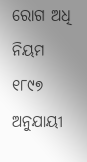ରୋଗ ଅଧି ନିୟମ ୧୮୯୭ ଅନୁଯାୟୀ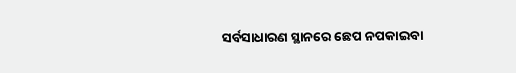ସର୍ବସାଧାରଣ ସ୍ଥାନରେ ଛେପ ନପକାଇବା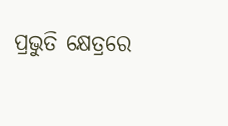ପ୍ରଭୁତି କ୍ଷେତ୍ରରେ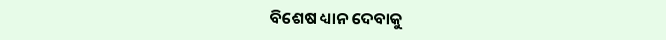ବିଶେଷ ଧ୍ୟାନ ଦେବାକୁ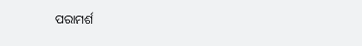ପରାମର୍ଶ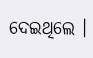ଦେଇଥିଲେ ।